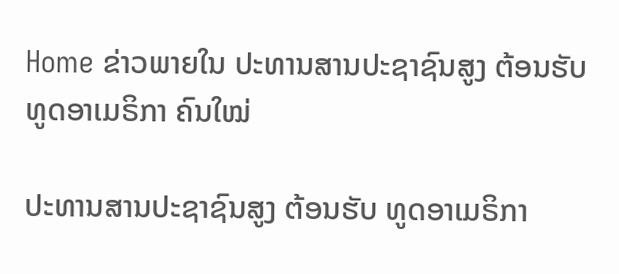Home ຂ່າວພາຍໃນ ປະທານສານປະຊາຊົນສູງ ຕ້ອນຮັບ ທູດອາເມຣິກາ ຄົນໃໝ່

ປະທານສານປະຊາຊົນສູງ ຕ້ອນຮັບ ທູດອາເມຣິກາ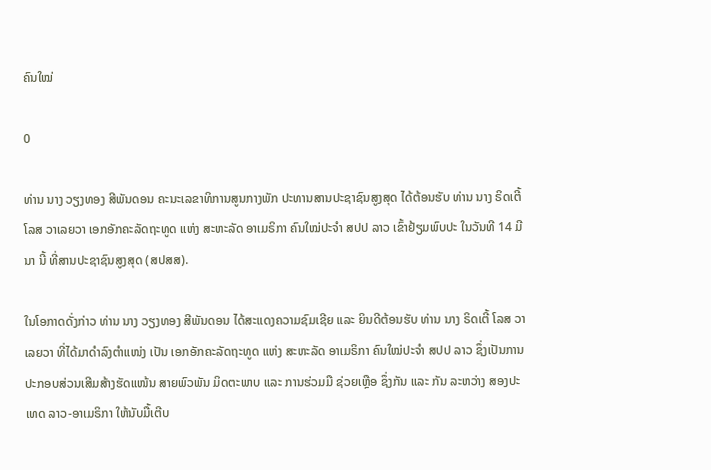ຄົນໃໝ່

0

ທ່ານ ນາງ ວຽງທອງ ສີພັນດອນ ຄະນະເລຂາທິການສູນກາງພັກ ປະທານສານປະຊາຊົນສູງສຸດ ໄດ້ຕ້ອນຮັບ ທ່ານ ນາງ ຣິດເຕີ້ ໂລສ ວາເລຍວາ ເອກອັກຄະລັດຖະທູດ ແຫ່ງ ສະຫະລັດ ອາເມຣິກາ ຄົນໃໝ່ປະຈຳ ສປປ ລາວ ເຂົ້າຢ້ຽມພົບປະ ໃນວັນທີ 14 ມີນາ ນີ້ ທີ່ສານປະຊາຊົນສູງສຸດ (ສປສສ).

ໃນໂອກາດດັ່ງກ່າວ ທ່ານ ນາງ ວຽງທອງ ສີພັນດອນ ໄດ້ສະແດງຄວາມຊົມເຊີຍ ແລະ ຍິນດີຕ້ອນຮັບ ທ່ານ ນາງ ຣິດເຕີ້ ໂລສ ວາເລຍວາ ທີ່ໄດ້ມາດຳລົງຕຳແໜ່ງ ເປັນ ເອກອັກຄະລັດຖະທູດ ແຫ່ງ ສະຫະລັດ ອາເມຣິກາ ຄົນໃໝ່ປະຈຳ ສປປ ລາວ ຊຶ່ງເປັນການປະກອບສ່ວນເສີມສ້າງຮັດແໜ້ນ ສາຍພົວພັນ ມິດຕະພາບ ແລະ ການຮ່ວມມື ຊ່ວຍເຫຼືອ ຊຶ່ງກັນ ແລະ ກັນ ລະຫວ່າງ ສອງປະເທດ ລາວ-ອາເມຣິກາ ໃຫ້ນັບມື້ເຕີບ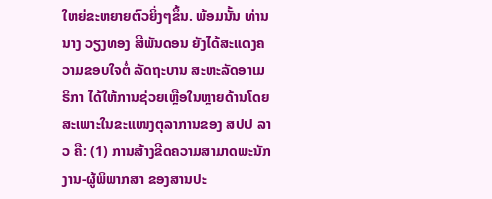ໃຫຍ່ຂະຫຍາຍຕົວຍິ່ງໆຂຶ້ນ. ພ້ອມນັ້ນ ທ່ານ ນາງ ວຽງທອງ ສີພັນດອນ ຍັງໄດ້ສະແດງຄວາມຂອບໃຈຕໍ່ ລັດຖະບານ ສະຫະລັດອາເມຣິກາ ໄດ້ໃຫ້ການຊ່ວຍເຫຼືອໃນຫຼາຍດ້ານໂດຍສະເພາະໃນຂະແໜງຕຸລາການຂອງ ສປປ ລາວ ຄື: (1) ການສ້າງຂີດຄວາມສາມາດພະນັກງານ-ຜູ້ພິພາກສາ ຂອງສານປະ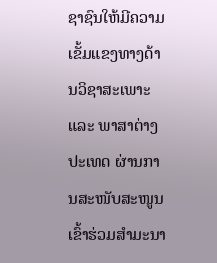ຊາຊົນໃຫ້ມີຄວາມເຂັ້ມແຂງທາງດ້ານວິຊາສະເພາະ ແລະ ພາສາຕ່າງປະເທດ ຜ່ານການສະໜັບສະໜູນເຂົ້າຮ່ວມສຳມະນາ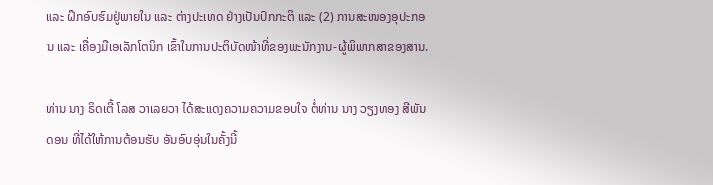ແລະ ຝຶກອົບຮົມຢູ່ພາຍໃນ ແລະ ຕ່າງປະເທດ ຢ່າງເປັນປົກກະຕິ ແລະ (2) ການສະໜອງອຸປະກອນ ແລະ ເຄື່ອງມືເອເລັກໂຕນິກ ເຂົ້າໃນການປະຕິບັດໜ້າທີ່ຂອງພະນັກງານ-ຜູ້ພິພາກສາຂອງສານ.

ທ່ານ ນາງ ຣິດເຕີ້ ໂລສ ວາເລຍວາ ໄດ້ສະແດງຄວາມຄວາມຂອບໃຈ ຕໍ່ທ່ານ ນາງ ວຽງທອງ ສີພັນດອນ ທີ່ໄດ້ໃຫ້ການຕ້ອນຮັບ ອັນອົບອຸ່ນໃນຄັ້ງນີ້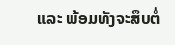ແລະ ພ້ອມທັງຈະສຶບຕໍ່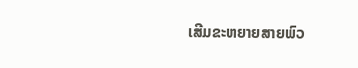ເສີມຂະຫຍາຍສາຍພົວ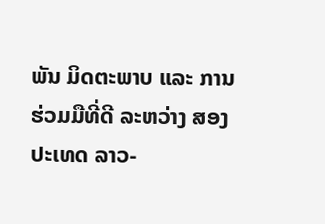ພັນ ມິດຕະພາບ ແລະ ການຮ່ວມມືທີ່ດີ ລະຫວ່າງ ສອງປະເທດ ລາວ-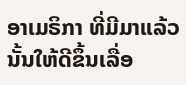ອາເມຣິກາ ທີ່ມີມາແລ້ວນັ້ນໃຫ້ດີຂຶ້ນເລື່ອ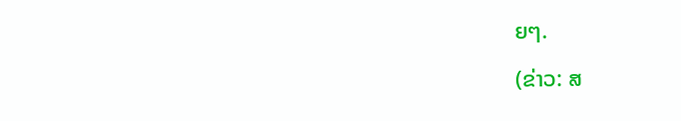ຍໆ.

(ຂ່າວ: ສ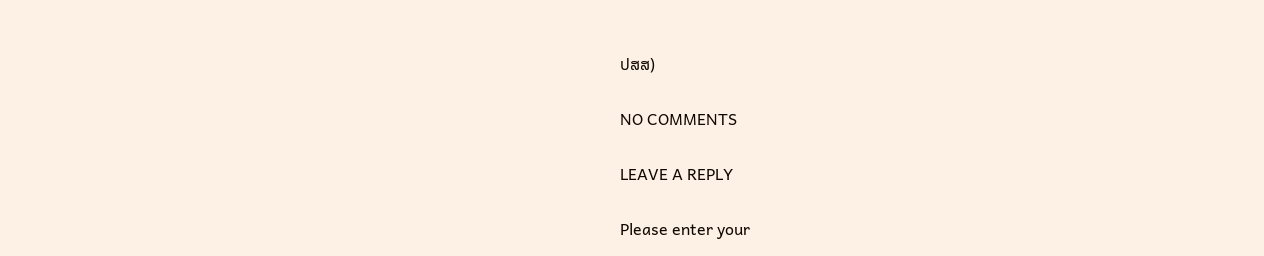ປສສ)

NO COMMENTS

LEAVE A REPLY

Please enter your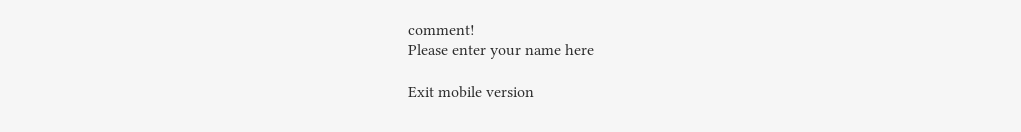comment!
Please enter your name here

Exit mobile version